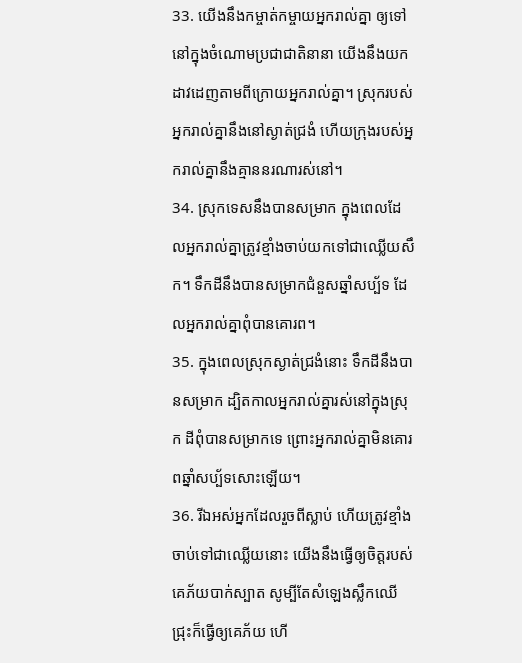33. យើងនឹងកម្ចាត់កម្ចាយអ្នករាល់គ្នា ឲ្យទៅនៅក្នុងចំណោមប្រជាជាតិនានា យើងនឹងយកដាវដេញតាមពីក្រោយអ្នករាល់គ្នា។ ស្រុករបស់អ្នករាល់គ្នានឹងនៅស្ងាត់ជ្រងំ ហើយក្រុងរបស់អ្នករាល់គ្នានឹងគ្មាននរណារស់នៅ។
34. ស្រុកទេសនឹងបានសម្រាក ក្នុងពេលដែលអ្នករាល់គ្នាត្រូវខ្មាំងចាប់យកទៅជាឈ្លើយសឹក។ ទឹកដីនឹងបានសម្រាកជំនួសឆ្នាំសប្ប័ទ ដែលអ្នករាល់គ្នាពុំបានគោរព។
35. ក្នុងពេលស្រុកស្ងាត់ជ្រងំនោះ ទឹកដីនឹងបានសម្រាក ដ្បិតកាលអ្នករាល់គ្នារស់នៅក្នុងស្រុក ដីពុំបានសម្រាកទេ ព្រោះអ្នករាល់គ្នាមិនគោរពឆ្នាំសប្ប័ទសោះឡើយ។
36. រីឯអស់អ្នកដែលរួចពីស្លាប់ ហើយត្រូវខ្មាំងចាប់ទៅជាឈ្លើយនោះ យើងនឹងធ្វើឲ្យចិត្តរបស់គេភ័យបាក់ស្បាត សូម្បីតែសំឡេងស្លឹកឈើជ្រុះក៏ធ្វើឲ្យគេភ័យ ហើ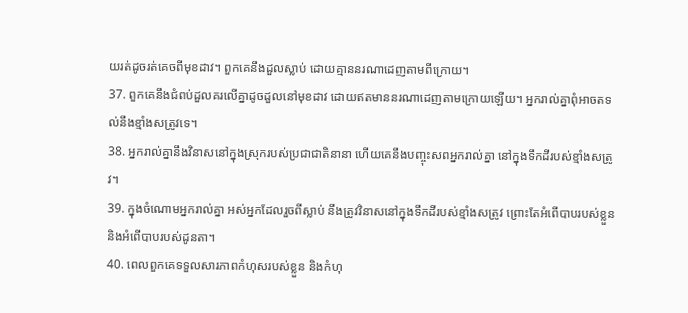យរត់ដូចរត់គេចពីមុខដាវ។ ពួកគេនឹងដួលស្លាប់ ដោយគ្មាននរណាដេញតាមពីក្រោយ។
37. ពួកគេនឹងជំពប់ដួលគរលើគ្នាដូចដួលនៅមុខដាវ ដោយឥតមាននរណាដេញតាមក្រោយឡើយ។ អ្នករាល់គ្នាពុំអាចតទល់នឹងខ្មាំងសត្រូវទេ។
38. អ្នករាល់គ្នានឹងវិនាសនៅក្នុងស្រុករបស់ប្រជាជាតិនានា ហើយគេនឹងបញ្ចុះសពអ្នករាល់គ្នា នៅក្នុងទឹកដីរបស់ខ្មាំងសត្រូវ។
39. ក្នុងចំណោមអ្នករាល់គ្នា អស់អ្នកដែលរួចពីស្លាប់ នឹងត្រូវវិនាសនៅក្នុងទឹកដីរបស់ខ្មាំងសត្រូវ ព្រោះតែអំពើបាបរបស់ខ្លួន និងអំពើបាបរបស់ដូនតា។
40. ពេលពួកគេទទួលសារភាពកំហុសរបស់ខ្លួន និងកំហុ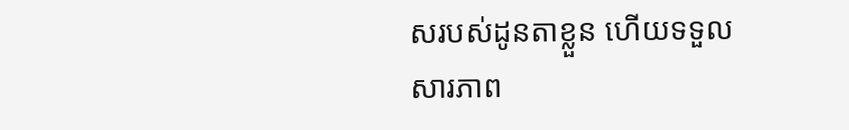សរបស់ដូនតាខ្លួន ហើយទទួលសារភាព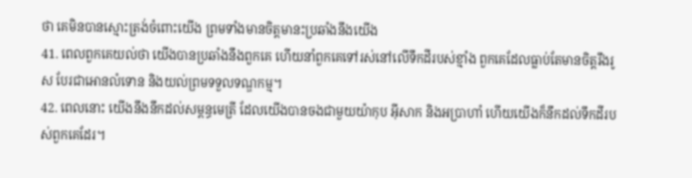ថា គេមិនបានស្មោះត្រង់ចំពោះយើង ព្រមទាំងមានចិត្តមានះប្រឆាំងនឹងយើង
41. ពេលពួកគេយល់ថា យើងបានប្រឆាំងនឹងពួកគេ ហើយនាំពួកគេទៅរស់នៅលើទឹកដីរបស់ខ្មាំង ពួកគេដែលធ្លាប់តែមានចិត្តរឹងរូស បែរជាអោនលំទោន និងយល់ព្រមទទួលទណ្ឌកម្ម។
42. ពេលនោះ យើងនឹងនឹកដល់សម្ពន្ធមេត្រី ដែលយើងបានចងជាមួយយ៉ាកុប អ៊ីសាក និងអប្រាហាំ ហើយយើងក៏នឹកដល់ទឹកដីរបស់ពួកគេដែរ។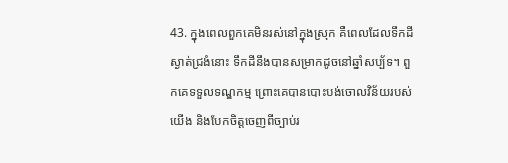43. ក្នុងពេលពួកគេមិនរស់នៅក្នុងស្រុក គឺពេលដែលទឹកដីស្ងាត់ជ្រងំនោះ ទឹកដីនឹងបានសម្រាកដូចនៅឆ្នាំសប្ប័ទ។ ពួកគេទទួលទណ្ឌកម្ម ព្រោះគេបានបោះបង់ចោលវិន័យរបស់យើង និងបែកចិត្តចេញពីច្បាប់រ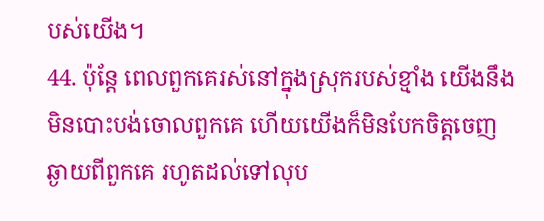បស់យើង។
44. ប៉ុន្តែ ពេលពួកគេរស់នៅក្នុងស្រុករបស់ខ្មាំង យើងនឹងមិនបោះបង់ចោលពួកគេ ហើយយើងក៏មិនបែកចិត្តចេញឆ្ងាយពីពួកគេ រហូតដល់ទៅលុប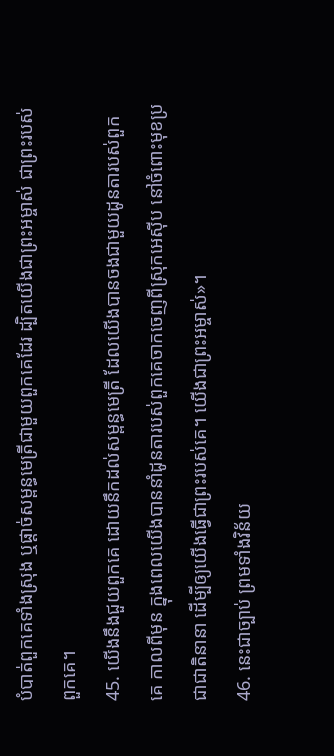បំបាត់ពួកគេទាំងស្រុង ឬផ្ដាច់សម្ពន្ធមេត្រីជាមួយពួកគេដែរ ដ្បិតយើងជាព្រះអម្ចាស់ ជាព្រះរបស់ពួកគេ។
45. យើងនឹងជួយពួកគេ ដោយនឹកដល់សម្ពន្ធមេត្រី ដែលយើងបានចងជាមួយដូនតារបស់ពួកគេ កាលពីមុន ក្នុងពេលយើងបាននាំដូនតារបស់ពួកគេចាកចេញពីស្រុកអេស៊ីប នៅចំពោះមុខប្រជាជាតិនានា ដើម្បីឲ្យយើងធ្វើជាព្រះរបស់គេ។ យើងជាព្រះអម្ចាស់»។
46. នេះជាច្បាប់ ព្រមទាំងវិន័យ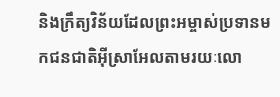និងក្រឹត្យវិន័យដែលព្រះអម្ចាស់ប្រទានមកជនជាតិអ៊ីស្រាអែលតាមរយៈលោ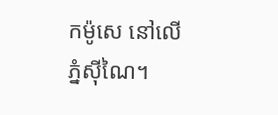កម៉ូសេ នៅលើភ្នំស៊ីណៃ។